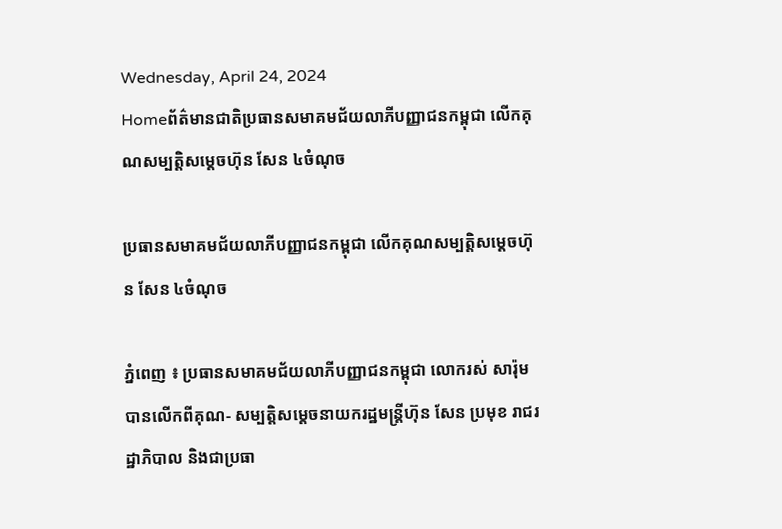Wednesday, April 24, 2024
Homeព័ត៌មានជាតិប្រធានសមាគមជ័យលាភីបញ្ញាជនកម្ពុជា លើកគុណសម្បត្តិសម្តេចហ៊ុន សែន ៤ចំណុច

ប្រធានសមាគមជ័យលាភីបញ្ញាជនកម្ពុជា លើកគុណសម្បត្តិសម្តេចហ៊ុន សែន ៤ចំណុច

ភ្នំពេញ ៖ ប្រធានសមាគមជ័យលាភីបញ្ញាជនកម្ពុជា លោករស់ សារ៉ុម បានលើកពីគុណ- សម្បត្តិសម្តេចនាយករដ្ឋមន្ត្រីហ៊ុន សែន ប្រមុខ រាជរដ្ឋាភិបាល និងជាប្រធា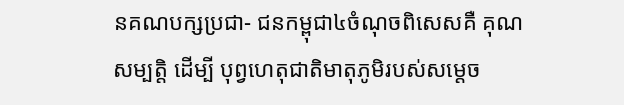នគណបក្សប្រជា- ជនកម្ពុជា៤ចំណុចពិសេសគឺ គុណសម្បត្តិ ដើម្បី បុព្វហេតុជាតិមាតុភូមិរបស់សម្តេច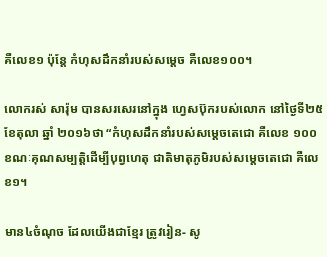គឺលេខ១ ប៉ុន្តែ កំហុសដឹកនាំរបស់សម្តេច គឺលេខ១០០។

លោករស់ សារ៉ុម បានសរសេរនៅក្នុង ហ្វេសប៊ុករបស់លោក នៅថ្ងៃទី២៥ ខែតុលា ឆ្នាំ ២០១៦ថា “កំហុសដឹកនាំរបស់សម្តេចតេជោ គឺលេខ ១០០ ខណៈគុណសម្បត្តិដើម្បីបុព្វហេតុ ជាតិមាតុភូមិរបស់សម្តេចតេជោ គឺលេខ១។

មាន៤ចំណុច ដែលយើងជាខ្មែរ ត្រូវរៀន- សូ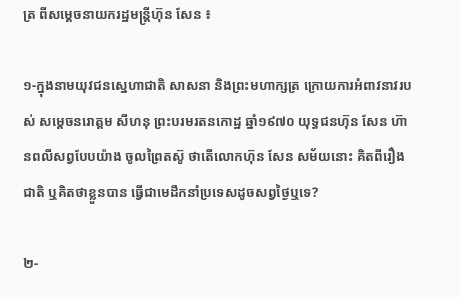ត្រ ពីសម្តេចនាយករដ្ឋមន្ត្រីហ៊ុន សែន ៖

១-ក្នុងនាមយុវជនស្នេហាជាតិ សាសនា និងព្រះមហាក្សត្រ ក្រោយការអំពាវនាវរបស់ សម្តេចនរោត្តម សីហនុ ព្រះបរមរតនកោដ្ឋ ឆ្នាំ១៩៧០ យុទ្ធជនហ៊ុន សែន ហ៊ានពលីសព្វបែបយ៉ាង ចូលព្រៃតស៊ូ ថាតើលោកហ៊ុន សែន សម័យនោះ គិតពីរឿងជាតិ ឬគិតថាខ្លួនបាន ធ្វើជាមេដឹកនាំប្រទេសដូចសព្វថ្ងៃឬទេ?

២-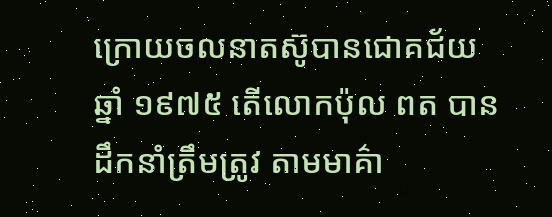ក្រោយចលនាតស៊ូបានជោគជ័យ ឆ្នាំ ១៩៧៥ តើលោកប៉ុល ពត បានដឹកនាំត្រឹមត្រូវ តាមមាគ៌ា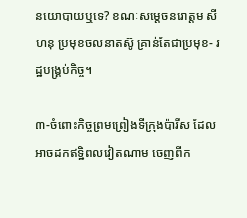នយោបាយឬទេ? ខណៈសម្តេចនរោត្តម សីហនុ ប្រមុខចលនាតស៊ូ គ្រាន់តែជាប្រមុខ- រដ្ឋបង្គ្រប់កិច្ច។

៣-ចំពោះកិច្ចព្រមព្រៀងទីក្រុងប៉ារីស ដែលអាចដកឥទ្ឋិពលវៀតណាម ចេញពីក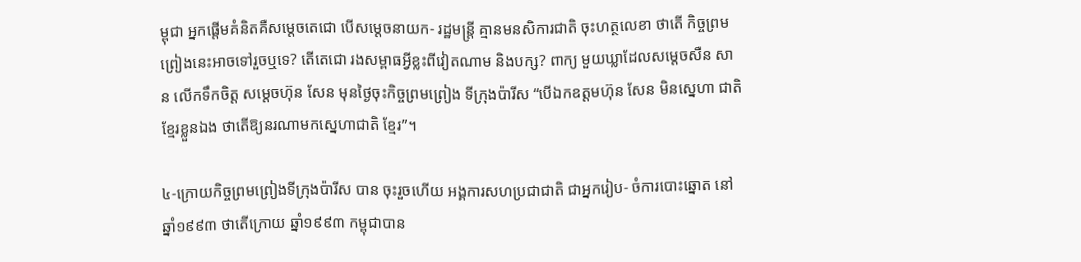ម្ពុជា អ្នកផ្តើមគំនិតគឺសម្តេចតេជោ បើសម្តេចនាយក- រដ្ឋមន្ត្រី គ្មានមនសិការជាតិ ចុះហត្ថលេខា ថាតើ កិច្ចព្រមព្រៀងនេះអាចទៅរួចឬទេ? តើតេជោ រងសម្ពាធអ្វីខ្លះពីវៀតណាម និងបក្ស? ពាក្យ មួយឃ្លាដែលសម្តេចសឺន សាន លើកទឹកចិត្ត សម្តេចហ៊ុន សែន មុនថ្ងៃចុះកិច្ចព្រមព្រៀង ទីក្រុងប៉ារីស “បើឯកឧត្តមហ៊ុន សែន មិនស្នេហា ជាតិខ្មែរខ្លួនឯង ថាតើឱ្យនរណាមកស្នេហាជាតិ ខ្មែរ”។

៤-ក្រោយកិច្ចព្រមព្រៀងទីក្រុងប៉ារីស បាន ចុះរួចហើយ អង្គការសហប្រជាជាតិ ជាអ្នករៀប- ចំការបោះឆ្នោត នៅឆ្នាំ១៩៩៣ ថាតើក្រោយ ឆ្នាំ១៩៩៣ កម្ពុជាបាន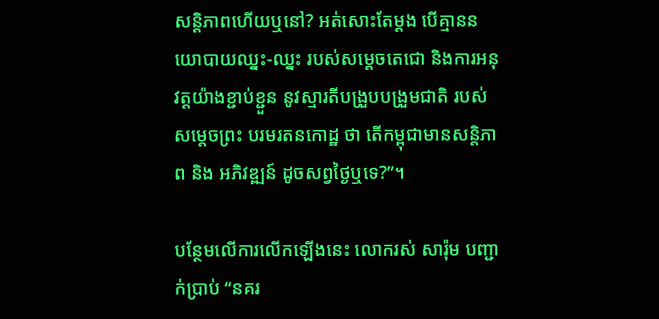សន្តិភាពហើយឬនៅ? អត់សោះតែម្តង បើគ្មាននយោបាយឈ្នះ-ឈ្នះ របស់សម្តេចតេជោ និងការអនុវត្តយ៉ាងខ្ជាប់ខ្ជួន នូវស្មារតីបង្រួបបង្រួមជាតិ របស់សម្តេចព្រះ បរមរតនកោដ្ឋ ថា តើកម្ពុជាមានសន្តិភាព និង អភិវឌ្ឍន៍ ដូចសព្វថ្ងៃឬទេ?”។

បន្ថែមលើការលើកឡើងនេះ លោករស់ សារ៉ុម បញ្ជាក់ប្រាប់ “នគរ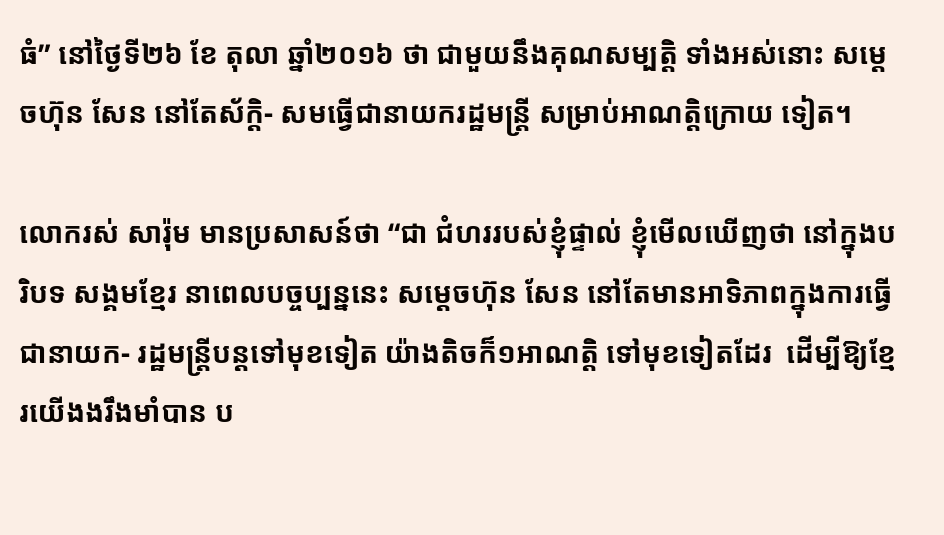ធំ” នៅថ្ងៃទី២៦ ខែ តុលា ឆ្នាំ២០១៦ ថា ជាមួយនឹងគុណសម្បត្តិ ទាំងអស់នោះ សម្តេចហ៊ុន សែន នៅតែស័ក្តិ- សមធ្វើជានាយករដ្ឋមន្ត្រី សម្រាប់អាណត្តិក្រោយ ទៀត។

លោករស់ សារ៉ុម មានប្រសាសន៍ថា “ជា ជំហររបស់ខ្ញុំផ្ទាល់ ខ្ញុំមើលឃើញថា នៅក្នុងបរិបទ សង្គមខ្មែរ នាពេលបច្ចប្បន្ននេះ សម្តេចហ៊ុន សែន នៅតែមានអាទិភាពក្នុងការធ្វើជានាយក- រដ្ឋមន្ត្រីបន្តទៅមុខទៀត យ៉ាងតិចក៏១អាណត្តិ ទៅមុខទៀតដែរ  ដើម្បីឱ្យខ្មែរយើងងរឹងមាំបាន ប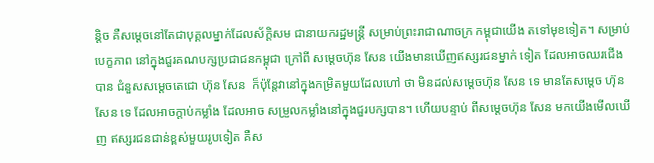ន្តិច គឺសម្តេចនៅតែជាបុគ្គលម្នាក់ដែលស័ក្តិសម ជានាយករដ្ឋមន្ត្រី សម្រាប់ព្រះរាជាណាចក្រ កម្ពុជាយើង តទៅមុខទៀត។ សម្រាប់បេក្ខភាព នៅក្នុងជួរគណបក្សប្រជាជនកម្ពុជា ក្រៅពី សម្តេចហ៊ុន សែន យើងមានឃើញឥស្សរជនម្នាក់ ទៀត ដែលអាចឈរជើងបាន ជំនួសសម្តេចតេជោ ហ៊ុន សែន  ក៏ប៉ុន្តែវានៅក្នុងកម្រិតមួយដែលហៅ ថា មិនដល់សម្តេចហ៊ុន សែន ទេ មានតែសម្តេច ហ៊ុន សែន ទេ ដែលអាចក្តាប់កម្លាំង ដែលអាច សម្រួលកម្លាំងនៅក្នុងជួរបក្សបាន។ ហើយបន្ទាប់ ពីសម្តេចហ៊ុន សែន មកយើងមើលឃើញ ឥស្សរជនជាន់ខ្ពស់មួយរូបទៀត គឺស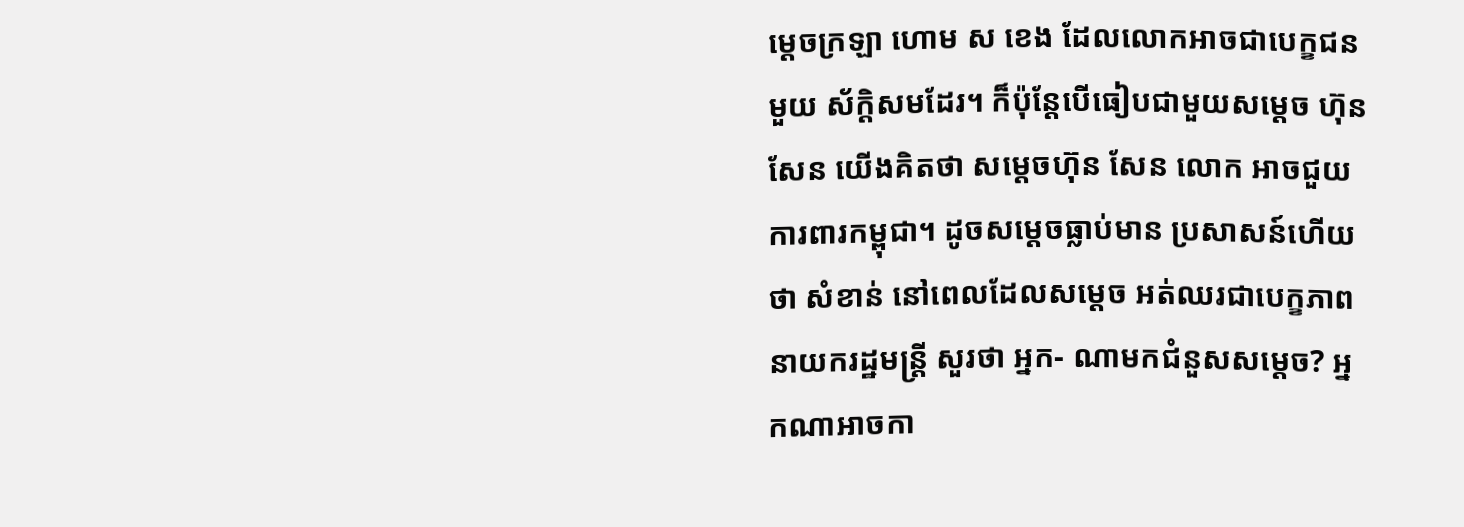ម្តេចក្រឡា ហោម ស ខេង ដែលលោកអាចជាបេក្ខជនមួយ ស័ក្តិសមដែរ។ ក៏ប៉ុន្តែបើធៀបជាមួយសម្តេច ហ៊ុន សែន យើងគិតថា សម្តេចហ៊ុន សែន លោក អាចជួយការពារកម្ពុជា។ ដូចសម្តេចធ្លាប់មាន ប្រសាសន៍ហើយថា សំខាន់ នៅពេលដែលសម្តេច អត់ឈរជាបេក្ខភាពនាយករដ្ឋមន្ត្រី សួរថា អ្នក- ណាមកជំនួសសម្តេច? អ្នកណាអាចកា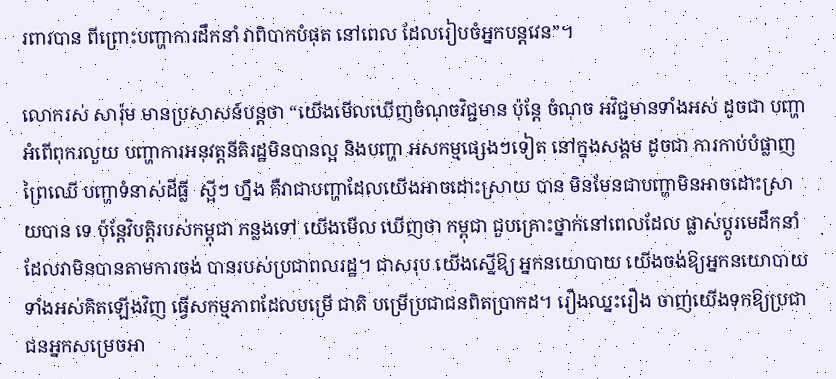រពារបាន ពីព្រោះបញ្ហាការដឹកនាំ វាពិបាកបំផុត នៅពេល ដែលរៀបចំអ្នកបន្តវេន”។

លោករស់ សារ៉ុម មានប្រសាសន៍បន្តថា “យើងមើលឃើញចំណុចវិជ្ជមាន ប៉ុន្តែ ចំណុច អវិជ្ជមានទាំងអស់ ដូចជា បញ្ហាអំពើពុករលួយ បញ្ហាការអនុវត្តនីតិរដ្ឋមិនបានល្អ និងបញ្ហា អសកម្មផ្សេងៗទៀត នៅក្នុងសង្គម ដូចជា ការកាប់បំផ្លាញព្រៃឈើ បញ្ហាទំនាស់ដីធ្លី  ស្អីៗ ហ្នឹង គឺវាជាបញ្ហាដែលយើងអាចដោះស្រាយ បាន មិនមែនជាបញ្ហាមិនអាចដោះស្រាយបាន ទេ ប៉ុន្តែវិបត្តិរបស់កម្ពុជា កន្លងទៅ យើងមើល ឃើញថា កម្ពុជា ជួបគ្រោះថ្នាក់នៅពេលដែល ផ្លាស់ប្តូរមេដឹកនាំ ដែលវាមិនបានតាមការចង់ បានរបស់ប្រជាពលរដ្ឋ។ ជាសរុប យើងស្នើឱ្យ អ្នកនយោបាយ យើងចង់ឱ្យអ្នកនយោបាយ ទាំងអស់គិតឡើងវិញ ធ្វើសកម្មភាពដែលបម្រើ ជាតិ បម្រើប្រជាជនពិតប្រាកដ។ រឿងឈ្នះរឿង ចាញ់យើងទុកឱ្យប្រជាជនអ្នកសម្រេចអា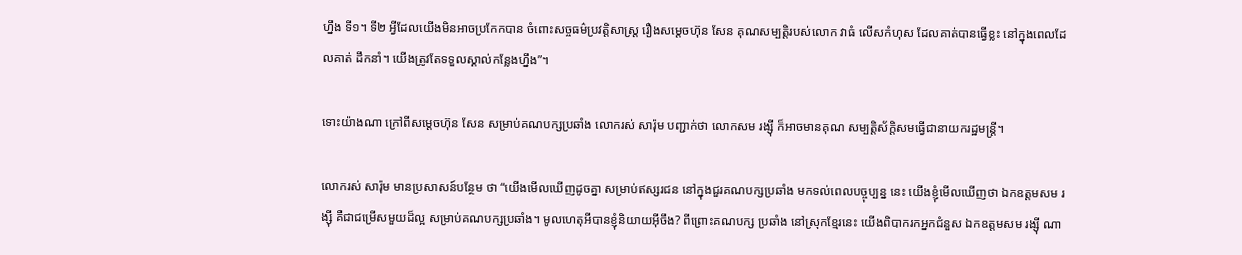ហ្នឹង ទី១។ ទី២ អ្វីដែលយើងមិនអាចប្រកែកបាន ចំពោះសច្ចធម៌ប្រវត្តិសាស្ត្រ រឿងសម្តេចហ៊ុន សែន គុណសម្បត្តិរបស់លោក វាធំ លើសកំហុស ដែលគាត់បានធ្វើខ្លះ នៅក្នុងពេលដែលគាត់ ដឹកនាំ។ យើងត្រូវតែទទួលស្គាល់កន្លែងហ្នឹង”។

ទោះយ៉ាងណា ក្រៅពីសម្តេចហ៊ុន សែន សម្រាប់គណបក្សប្រឆាំង លោករស់ សារ៉ុម បញ្ជាក់ថា លោកសម រង្ស៊ី ក៏អាចមានគុណ សម្បត្តិស័ក្តិសមធ្វើជានាយករដ្ឋមន្ត្រី។

លោករស់ សារ៉ុម មានប្រសាសន៍បន្ថែម ថា “យើងមើលឃើញដូចគ្នា សម្រាប់ឥស្សរជន នៅក្នុងជួរគណបក្សប្រឆាំង មកទល់ពេលបច្ចុប្បន្ន នេះ យើងខ្ញុំមើលឃើញថា ឯកឧត្តមសម រង្ស៊ី គឺជាជម្រើសមួយដ៏ល្អ សម្រាប់គណបក្សប្រឆាំង។ មូលហេតុអីបានខ្ញុំនិយាយអ៊ីចឹង? ពីព្រោះគណបក្ស ប្រឆាំង នៅស្រុកខ្មែរនេះ យើងពិបាករកអ្នកជំនួស ឯកឧត្តមសម រង្ស៊ី ណា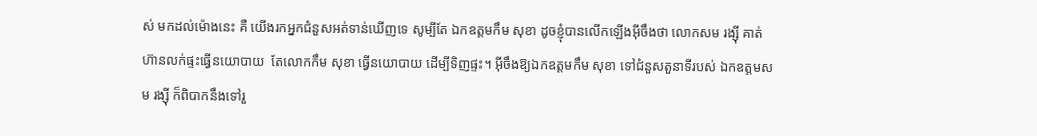ស់ មកដល់ម៉ោងនេះ គឺ យើងរកអ្នកជំនួសអត់ទាន់ឃើញទេ សូម្បីតែ ឯកឧត្តមកឹម សុខា ដូចខ្ញុំបានលើកឡើងអ៊ីចឹងថា លោកសម រង្ស៊ី គាត់ហ៊ានលក់ផ្ទះធ្វើនយោបាយ  តែលោកកឹម សុខា ធ្វើនយោបាយ ដើម្បីទិញផ្ទះ។ អ៊ីចឹងឱ្យឯកឧត្តមកឹម សុខា ទៅជំនួសតួនាទីរបស់ ឯកឧត្តមសម រង្ស៊ី ក៏ពិបាកនឹងទៅរួ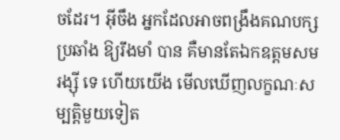ចដែរ។ អ៊ីចឹង អ្នកដែលអាចពង្រឹងគណបក្សប្រឆាំង ឱ្យរឹងមាំ បាន គឺមានតែឯកឧត្តមសម រង្ស៊ី ទេ ហើយយើង មើលឃើញលក្ខណៈសម្បត្តិមួយទៀត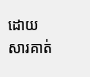ដោយ សារគាត់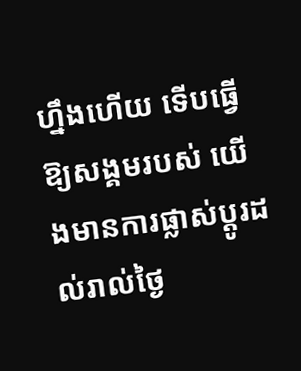ហ្នឹងហើយ ទើបធ្វើឱ្យសង្គមរបស់ យើងមានការផ្លាស់ប្តូរដល់រាល់ថ្ងៃ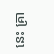នេះ គ្រា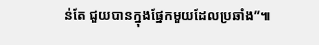ន់តែ ជួយបានក្នុងផ្នែកមួយដែលប្រឆាំង”៕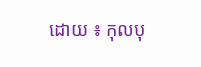ដោយ ៖ កុលបុ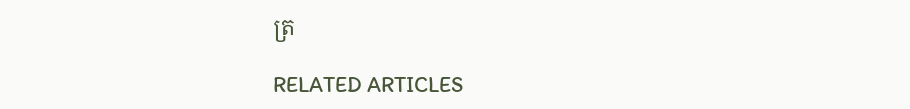ត្រ

RELATED ARTICLES